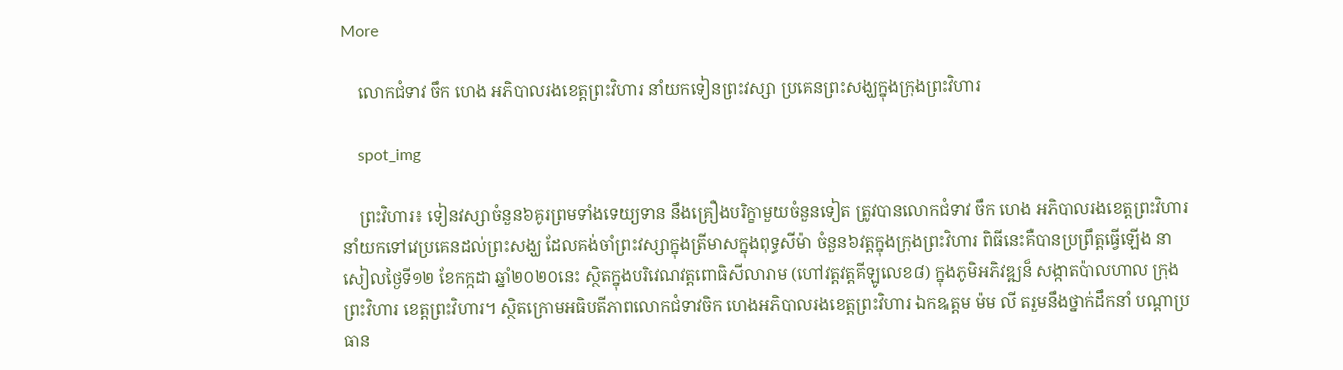More

    លោកជំទាវ ចឹក ហេង អភិបាលរងខេត្តព្រះវិហារ នាំយកទៀនព្រះវស្សា ប្រគេនព្រះសង្ឃក្នុងក្រុងព្រះវិហារ

    spot_img

    ព្រះវិហារ៖ ទៀនវស្សាចំនួន៦គូរព្រមទាំងទេយ្យទាន នឹងគ្រឿងបរិក្ខាមួយចំនួនទៀត ត្រូវបានលោកជំទាវ ចឹក ហេង អភិបាលរងខេត្តព្រះវិហារ នាំយកទៅវេប្រគេនដល់ព្រះសង្ឃ ដែលគង់ចាំព្រះវស្សាក្នុងត្រីមាសក្នុងពុទ្ធសីម៉ា ចំនួន៦វត្ដក្នុងក្រុងព្រះវិហារ ពិធីនេះគឺបានប្រព្រឹត្តធ្វើឡើង នាសៀលថ្ងៃទី១២ ខែកក្កដា ឆ្នាំ២០២០នេះ ស្ថិតក្នុងបរិវេណវត្តពោធិសីលារាម (ហៅវត្តវត្តគីឡូលេខ៨) ក្នុងភូមិអភិវឌ្ឍន៏ សង្កាតប៉ាលហាល ក្រុងព្រះវិហារ ខេត្តព្រះវិហារ។ ស្ថិតក្រោមអធិបតីភាពលោកជំទាវចិក ហេងអភិបាលរងខេត្តព្រះវិហារ ឯកឩត្តម ម៉ម លី តរួមនឹងថ្នាក់ដឹកនាំ បណ្តាប្រធាន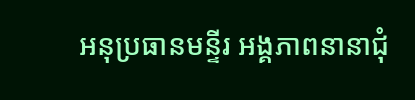អនុប្រធានមន្ទីរ អង្គភាពនានាជុំ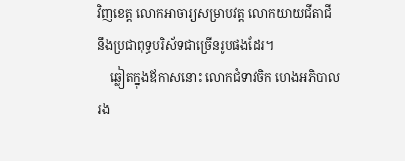វិញខេត្ត លោកអាចារ្យសម្រាបវត្ត លោកយាយជីតាជី នឹងប្រជាពុទ្ធបរិស័ទជាច្រើនរូបផងដែរ។
    ឆ្លៀតក្នុងឪកាសនោះ លោកជំទាវចិក ហេងអភិបាលរង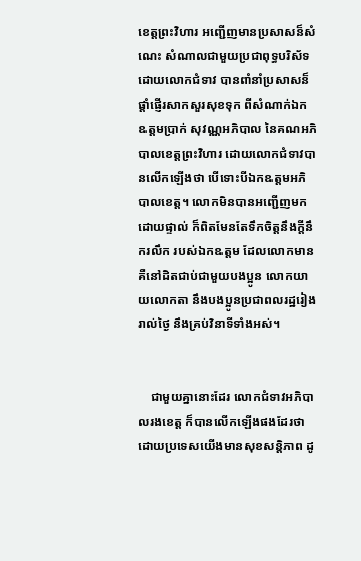ខេត្តព្រះវិហារ អញ្ជើញមានប្រសាសន៏សំណេះ សំណាលជាមួយប្រជាពុទ្ធបរិស័ទ ដោយលោកជំទាវ បានពាំនាំប្រសាសន៏ផ្តាំផ្ញើរសាកសួរសុខទុក ពីសំណាក់ឯកឩត្តមប្រាក់ សុវណ្ណអភិបាល នៃគណអភិបាលខេត្តព្រះវិហារ ដោយលោកជំទាវបានលើកឡើងថា បើទោះបីឯកឩត្តមអភិបាលខេត្ត។ លោកមិនបានអញ្ជើញមកដោយផ្ទាល់ ក៏ពិតមែនតែទឹកចិត្តនឹងក្តីនឹករលឹក របស់ឯកឩត្តម ដែលលោកមានគឺនៅដិតជាប់ជាមួយបងប្អូន លោកយាយលោកតា នឹងបងប្អូនប្រជាពលរដ្ឋរៀងរាល់ថ្ងៃ នឹងគ្រប់វិនាទីទាំងអស់។


    ជាមួយគ្នានោះដែរ លោកជំទាវអភិបាលរងខេត្ត ក៏បានលើកឡើងផងដែរថា ដោយប្រទេសយើងមានសុខសន្តិភាព ដូ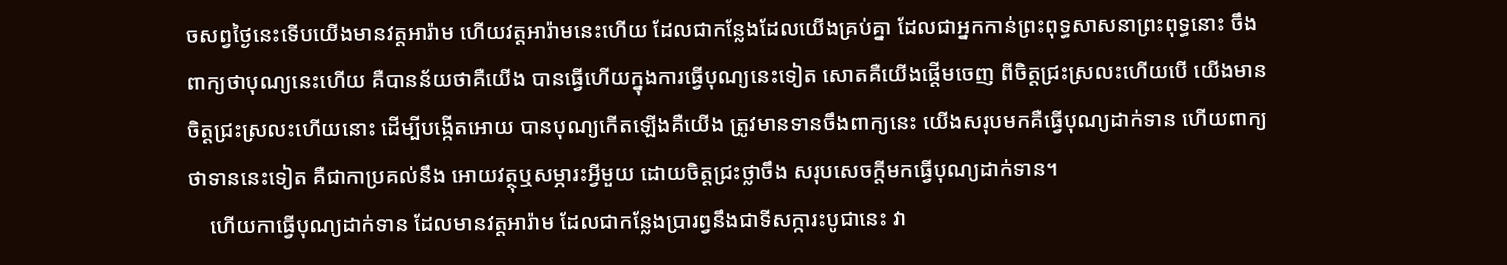ចសព្វថ្ងៃនេះទើបយើងមានវត្តអារ៉ាម ហើយវត្តអារ៉ាមនេះហើយ ដែលជាកន្លែងដែលយើងគ្រប់គ្នា ដែលជាអ្នកកាន់ព្រះពុទ្ធសាសនាព្រះពុទ្ធនោះ ចឹងពាក្យថាបុណ្យនេះហើយ គឺបានន័យថាគឺយើង បានធ្វើហើយក្នុងការធ្វើបុណ្យនេះទៀត សោតគឺយើងផ្តើមចេញ ពីចិត្តជ្រះស្រលះហើយបើ យើងមានចិត្តជ្រះស្រលះហើយនោះ ដើម្បីបង្កើតអោយ បានបុណ្យកើតឡើងគឺយើង ត្រូវមានទានចឹងពាក្យនេះ យើងសរុបមកគឺធ្វើបុណ្យដាក់ទាន ហើយពាក្យថាទាននេះទៀត គឺជាកាប្រគល់នឹង អោយវត្ថុឬសម្ភារះអ្វីមួយ ដោយចិត្តជ្រះថ្លាចឹង សរុបសេចក្តីមកធ្វើបុណ្យដាក់ទាន។
    ហើយកាធ្វើបុណ្យដាក់ទាន ដែលមានវត្តអារ៉ាម ដែលជាកន្លែងប្រារព្វនឹងជាទីសក្ការះបូជានេះ វា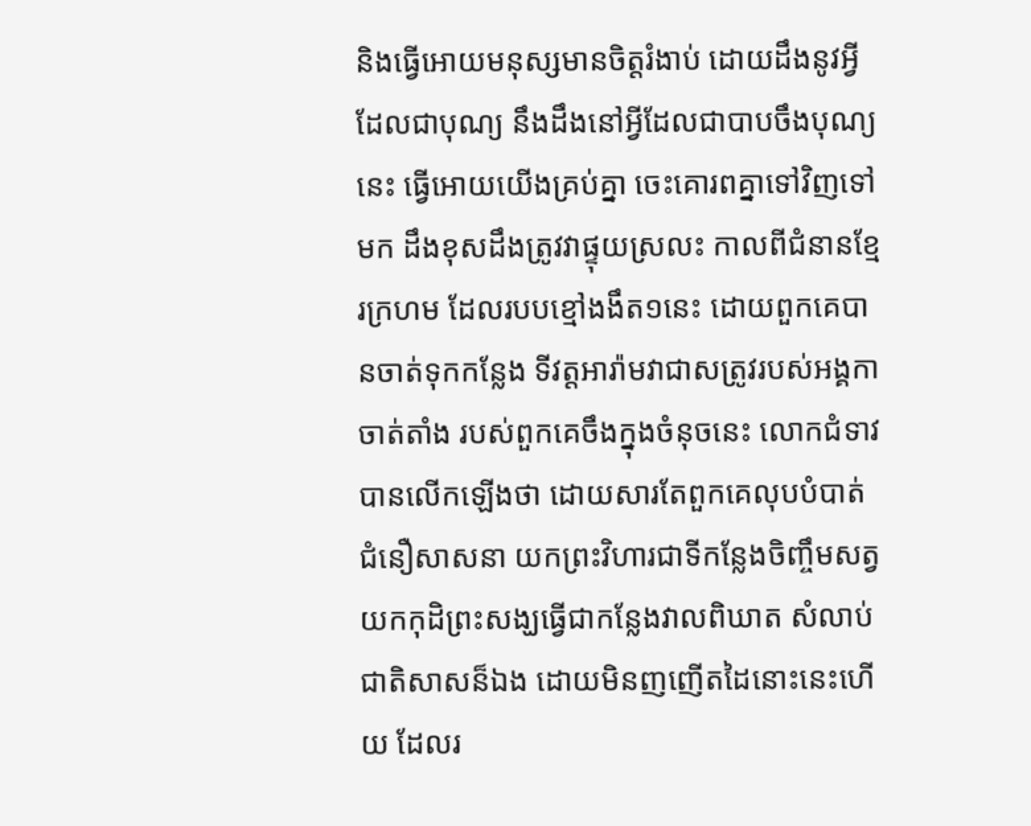និងធ្វើអោយមនុស្សមានចិត្តរំងាប់ ដោយដឹងនូវអ្វីដែលជាបុណ្យ នឹងដឹងនៅអ្វីដែលជាបាបចឹងបុណ្យនេះ ធ្វើអោយយើងគ្រប់គ្នា ចេះគោរពគ្នាទៅវិញទៅមក ដឹងខុសដឹងត្រូវវាផ្ទុយស្រលះ កាលពីជំនានខ្មែរក្រហម ដែលរបបខ្មៅងងឹត១នេះ ដោយពួកគេបានចាត់ទុកកន្លែង ទីវត្តអារ៉ាមវាជាសត្រូវរបស់អង្គកាចាត់តាំង របស់ពួកគេចឹងក្នុងចំនុចនេះ លោកជំទាវបានលើកឡើងថា ដោយសារតែពួកគេលុបបំបាត់ជំនឿសាសនា យកព្រះវិហារជាទីកន្លែងចិញ្ចឹមសត្វ យកកុដិព្រះសង្ឃធ្វើជាកន្លែងវាលពិឃាត សំលាប់ជាតិសាសន៏ឯង ដោយមិនញញើតដៃនោះនេះហើយ ដែលរ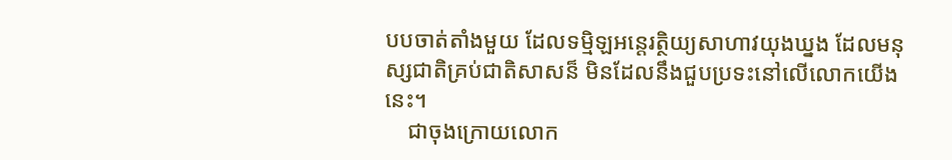បបចាត់តាំងមួយ ដែលទម្មិឡអន្តេរត្ថិយ្យសាហាវយុងឃ្នង ដែលមនុស្សជាតិគ្រប់ជាតិសាសន៏ មិនដែលនឹងជួបប្រទះនៅលើលោកយើងនេះ។
    ជាចុងក្រោយលោក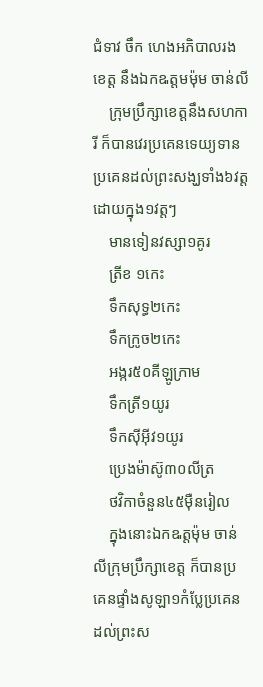ជំទាវ ចឹក ហេងអភិបាលរងខេត្ត នឹងឯកឩត្តមម៉ុម ចាន់លី
    ក្រុមប្រឹក្សាខេត្តនឹងសហការី ក៏បានវេរប្រគេនទេយ្យទាន ប្រគេនដល់ព្រះសង្ឃទាំង៦វត្តដោយក្នុង១វត្តៗ
    មានទៀនវស្សា១គូរ
    ត្រីខ ១កេះ
    ទឹកសុទ្ធ២កេះ
    ទឹកក្រូច២កេះ
    អង្ករ៥០គីឡូក្រាម
    ទឹកត្រី១យូរ
    ទឹកសុីអុីវ១យូរ
    ប្រេងម៉ាស៊ូ៣០លីត្រ
    ថវិកាចំនួន៤៥មុឺនរៀល
    ក្នុងនោះឯកឩត្តម៉ុម ចាន់លីក្រុមប្រឹក្សាខេត្ត ក៏បានប្រគេនផ្ទាំងសូឡា១កំប្លែប្រគេន ដល់ព្រះស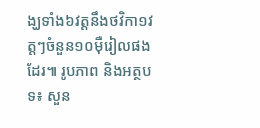ង្ឃទាំង៦វត្តនឹងថវិកា១វត្តៗចំនួន១០មុឺរៀលផងដែរ៕ រូបភាព និងអត្ថបទ៖ សួន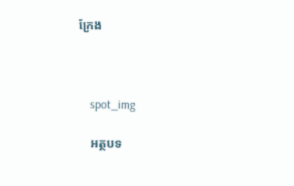ក្រែង



    spot_img

    អត្ថបទ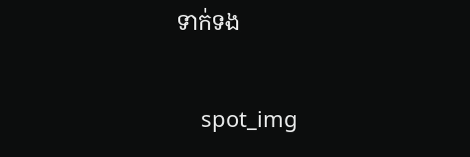ទាក់ទង

    spot_img